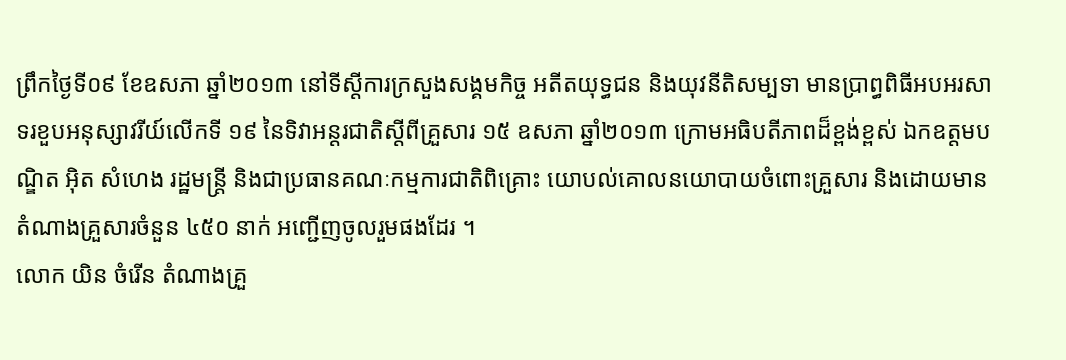ព្រឹកថ្ងៃទី០៩ ខែឧសភា ឆ្នាំ២០១៣ នៅទីស្តីការក្រសួងសង្គមកិច្ច អតីតយុទ្ធជន និងយុវនីតិសម្បទា មានប្រាព្ធពិធីអបអរសាទរខួបអនុស្សាវរីយ៍លើកទី ១៩ នៃទិវាអន្តរជាតិស្តីពីគ្រួសារ ១៥ ឧសភា ឆ្នាំ២០១៣ ក្រោមអធិបតីភាពដ៏ខ្ពង់ខ្ពស់ ឯកឧត្តមបណ្ឌិត អ៊ិត សំហេង រដ្ឋមន្រ្តី និងជាប្រធានគណៈកម្មការជាតិពិគ្រោះ យោបល់គោលនយោបាយចំពោះគ្រួសារ និងដោយមានតំណាងគ្រួសារចំនួន ៤៥០ នាក់ អញ្ជើញចូលរួមផងដែរ ។
លោក យិន ចំរើន តំណាងគ្រួ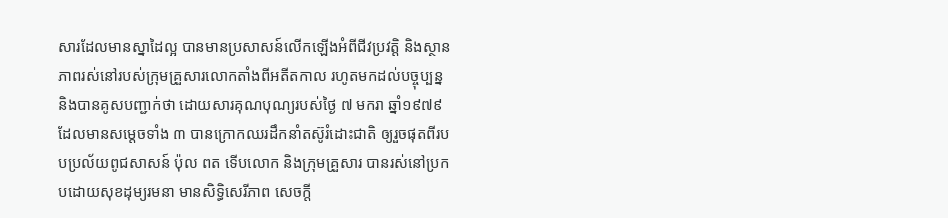សារដែលមានស្នាដៃល្អ បានមានប្រសាសន៍លើកឡើងអំពីជីវប្រវត្តិ និងស្ថានភាពរស់នៅរបស់ក្រុមគ្រួសារលោកតាំងពីអតីតកាល រហូតមកដល់បច្ចុប្បន្ន និងបានគូសបញ្ជាក់ថា ដោយសារគុណបុណ្យរបស់ថ្ងៃ ៧ មករា ឆ្នាំ១៩៧៩ ដែលមានសម្តេចទាំង ៣ បានក្រោកឈរដឹកនាំតស៊ូរំដោះជាតិ ឲ្យរួចផុតពីរបបប្រល័យពូជសាសន៍ ប៉ុល ពត ទើបលោក និងក្រុមគ្រួសារ បានរស់នៅប្រកបដោយសុខដុម្យរមនា មានសិទ្ធិសេរីភាព សេចក្តី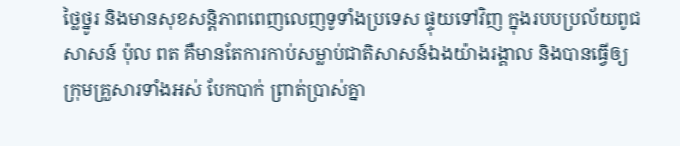ថ្លៃថ្នូរ និងមានសុខសន្តិភាពពេញលេញទូទាំងប្រទេស ផ្ទុយទៅវិញ ក្នុងរបបប្រល័យពូជសាសន៍ ប៉ុល ពត គឺមានតែការកាប់សម្លាប់ជាតិសាសន៍ឯងយ៉ាងរង្គាល និងបានធ្វើឲ្យក្រុមគ្រួសារទាំងអស់ បែកបាក់ ព្រាត់ប្រាស់គ្នា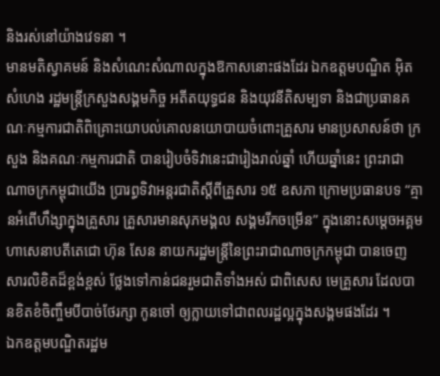និងរស់នៅយ៉ាងវេទនា ។
មានមតិស្វាគមន៍ និងសំណេះសំណាលក្នុងឱកាសនោះផងដែរ ឯកឧត្តមបណ្ឌិត អ៊ិត សំហេង រដ្ឋមន្ត្រីក្រសួងសង្គមកិច្ច អតីតយុទ្ធជន និងយុវនីតិសម្បទា និងជាប្រធានគណៈកម្មការជាតិពិគ្រោះយោបល់គោលនយោបាយចំពោះគ្រួសារ មានប្រសាសន៍ថា ក្រសួង និងគណៈកម្មការជាតិ បានរៀបចំទិវានេះជារៀងរាល់ឆ្នាំ ហើយឆ្នាំនេះ ព្រះរាជាណាចក្រកម្ពុជាយើង ប្រារព្ធទិវាអន្តរជាតិស្តីពីគ្រួសារ ១៥ ឧសភា ក្រោមប្រធានបទ “គ្មានអំពើហឹង្សាក្នុងគ្រួសារ គ្រួសារមានសុភមង្គល សង្គមរីកចម្រើន” ក្នុងនោះសម្តេចអគ្គមហាសេនាបតីតេជោ ហ៊ុន សែន នាយករដ្ឋមន្ត្រីនៃព្រះរាជាណាចក្រកម្ពុជា បានចេញសារលិខិតដ៏ខ្ពង់ខ្ពស់ ថ្លែងទៅកាន់ជនរួមជាតិទាំងអស់ ជាពិសេស មេគ្រួសារ ដែលបានខិតខំចិញ្ចឹមបីបាច់ថែរក្សា កូនចៅ ឲ្យក្លាយទៅជាពលរដ្ឋល្អក្នុងសង្គមផងដែរ ។
ឯកឧត្តមបណ្ឌិតរដ្ឋម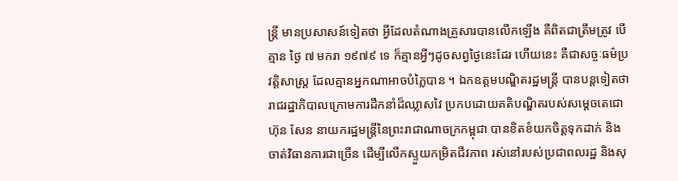ន្ត្រី មានប្រសាសន៍ទៀតថា អ្វីដែលតំណាងគ្រួសារបានលើកឡើង គឺពិតជាត្រឹមត្រូវ បើគ្មាន ថ្ងៃ ៧ មករា ១៩៧៩ ទេ ក៏គ្មានអ្វីៗដូចសព្វថ្ងៃនេះដែរ ហើយនេះ គឺជាសច្ចៈធម៌ប្រវត្តិសាស្ត្រ ដែលគ្មានអ្នកណាអាចបំភ្លៃបាន ។ ឯកឧត្តមបណ្ឌិតរដ្ឋមន្រ្តី បានបន្តទៀតថា រាជរដ្ឋាភិបាលក្រោមការដឹកនាំដ៏ឈ្លាសវៃ ប្រកបដោយគតិបណ្ឌិតរបស់សម្តេចតេជោ ហ៊ុន សែន នាយករដ្ឋមន្ត្រីនៃព្រះរាជាណាចក្រកម្ពុជា បានខិតខំយកចិត្តទុកដាក់ និងចាត់វិធានការជាច្រើន ដើម្បីលើកស្ទួយកម្រិតជីវភាព រស់នៅរបស់ប្រជាពលរដ្ឋ និងសុ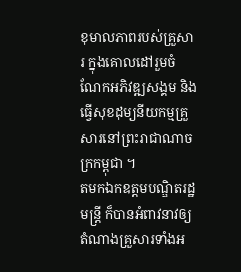ខុមាលភាពរបស់គ្រួសារ ក្នុងគោលដៅរួមចំណែកអភិវឌ្ឍសង្គម និងធ្វើសុខដុម្យនីយកម្មគ្រួសារនៅព្រះរាជាណាចក្រកម្ពុជា ។
តមកឯកឧត្តមបណ្ឌិតរដ្ឋមន្ត្រី ក៏បានអំពាវនាវឲ្យតំណាងគ្រួសារទាំងអ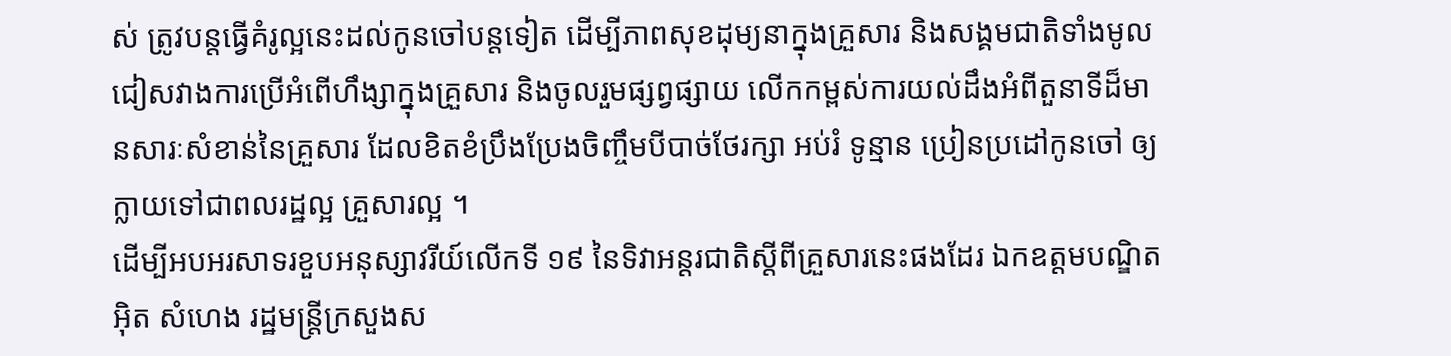ស់ ត្រូវបន្តធ្វើគំរូល្អនេះដល់កូនចៅបន្តទៀត ដើម្បីភាពសុខដុម្យនាក្នុងគ្រួសារ និងសង្គមជាតិទាំងមូល ជៀសវាងការប្រើអំពើហឹង្សាក្នុងគ្រួសារ និងចូលរួមផ្សព្វផ្សាយ លើកកម្ពស់ការយល់ដឹងអំពីតួនាទីដ៏មានសារៈសំខាន់នៃគ្រួសារ ដែលខិតខំប្រឹងប្រែងចិញ្ចឹមបីបាច់ថែរក្សា អប់រំ ទូន្មាន ប្រៀនប្រដៅកូនចៅ ឲ្យក្លាយទៅជាពលរដ្ឋល្អ គ្រួសារល្អ ។
ដើម្បីអបអរសាទរខួបអនុស្សាវរីយ៍លើកទី ១៩ នៃទិវាអន្តរជាតិស្តីពីគ្រួសារនេះផងដែរ ឯកឧត្តមបណ្ឌិត អ៊ិត សំហេង រដ្ឋមន្ត្រីក្រសួងស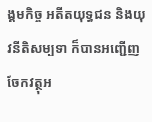ង្គមកិច្ច អតីតយុទ្ធជន និងយុវនីតិសម្បទា ក៏បានអញ្ជើញចែកវត្ថុអ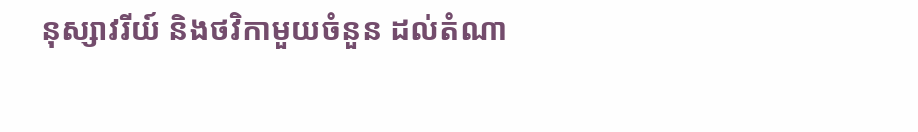នុស្សាវរីយ៍ និងថវិកាមួយចំនួន ដល់តំណា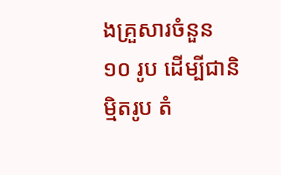ងគ្រួសារចំនួន ១០ រូប ដើម្បីជានិម្មិតរូប តំ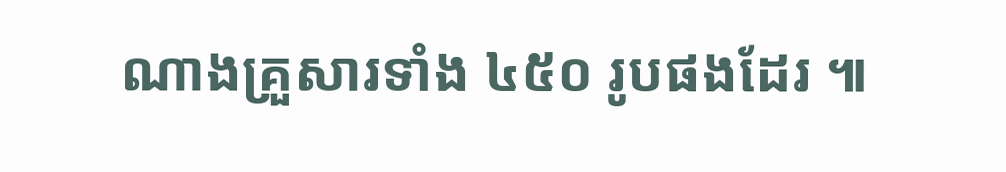ណាងគ្រួសារទាំង ៤៥០ រូបផងដែរ ៕